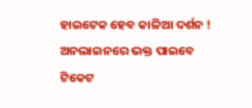ହାଇଟେକ ହେବ କାଳିଆ ଦର୍ଶନ ! ଅନଲାଇନରେ ଭକ୍ତ ପାଇବେ ଟିକେଟ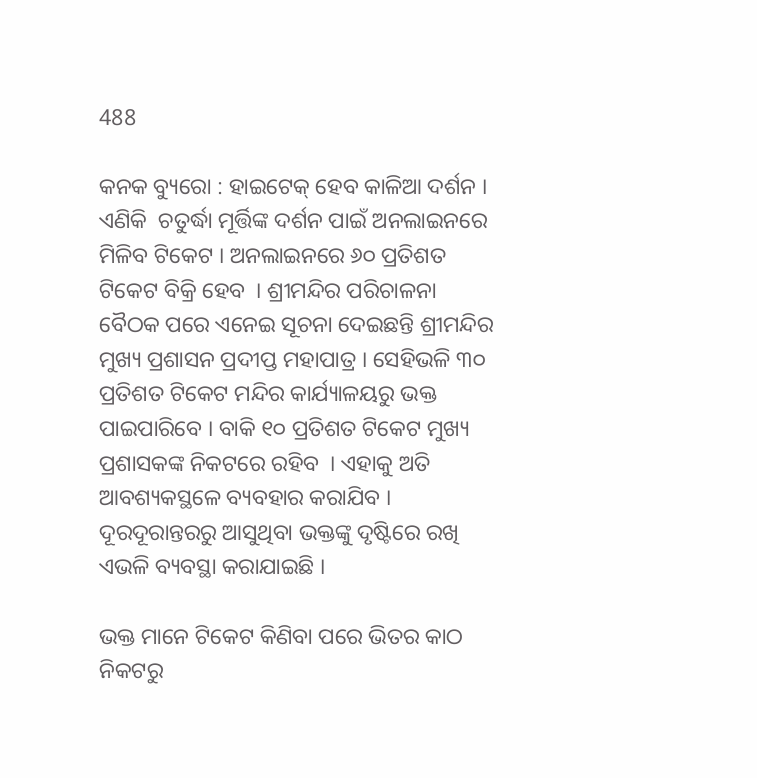488

କନକ ବ୍ୟୁରୋ : ହାଇଟେକ୍ ହେବ କାଳିଆ ଦର୍ଶନ । ଏଣିକି  ଚତୁର୍ଦ୍ଧା ମୂର୍ତ୍ତିଙ୍କ ଦର୍ଶନ ପାଇଁ ଅନଲାଇନରେ ମିଳିବ ଟିକେଟ । ଅନଲାଇନରେ ୬୦ ପ୍ରତିଶତ ଟିକେଟ ବିକ୍ରି ହେବ  । ଶ୍ରୀମନ୍ଦିର ପରିଚାଳନା ବୈଠକ ପରେ ଏନେଇ ସୂଚନା ଦେଇଛନ୍ତି ଶ୍ରୀମନ୍ଦିର ମୁଖ୍ୟ ପ୍ରଶାସନ ପ୍ରଦୀପ୍ତ ମହାପାତ୍ର । ସେହିଭଳି ୩୦ ପ୍ରତିଶତ ଟିକେଟ ମନ୍ଦିର କାର୍ଯ୍ୟାଳୟରୁ ଭକ୍ତ ପାଇପାରିବେ । ବାକି ୧୦ ପ୍ରତିଶତ ଟିକେଟ ମୁଖ୍ୟ ପ୍ରଶାସକଙ୍କ ନିକଟରେ ରହିବ  । ଏହାକୁ ଅତି ଆବଶ୍ୟକସ୍ଥଳେ ବ୍ୟବହାର କରାଯିବ । ଦୂରଦୂରାନ୍ତରରୁ ଆସୁଥିବା ଭକ୍ତଙ୍କୁ ଦୃଷ୍ଟିରେ ରଖି ଏଭଳି ବ୍ୟବସ୍ଥା କରାଯାଇଛି ।

ଭକ୍ତ ମାନେ ଟିକେଟ କିଣିବା ପରେ ଭିତର କାଠ ନିକଟରୁ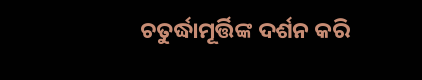ଚତୁର୍ଦ୍ଧାମୂର୍ତ୍ତିଙ୍କ ଦର୍ଶନ କରି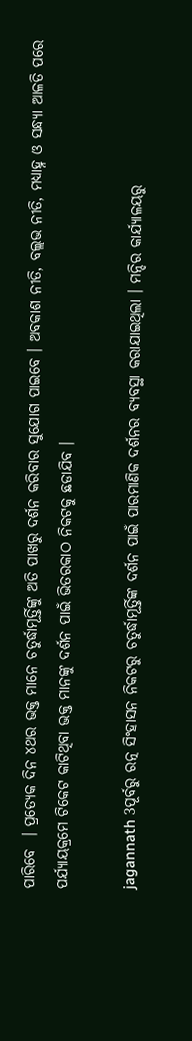ପାରିବେ  । ପ୍ରତ୍ୟେକ ଦିନ ୪ଥର ଭକ୍ତ ମାନେ ଚତୁର୍ଦ୍ଧାମୂର୍ତ୍ତିଙ୍କୁ ଅତି ପାଖରୁ ଦର୍ଶନ କରିବାର ସୁଯୋଗ ପାଇବେ । ଅବକାଶ ନୀତି, ବଲ୍ଲଭ ନୀତି, ମଧ୍ୟାହ୍ନ ଓ ସନ୍ଧ୍ୟା ଆଳତି ପରେ ପର୍ଯ୍ୟାୟକ୍ରମେ ଟିକେଟ କାଟିଥିବା ଭକ୍ତ ମାନଙ୍କୁ ଦର୍ଶନ ପାଇଁ ଭିତରକାଠ ନିକଟକୁ ଛଡାଯିବ ।

jagannath 3ପୂର୍ବରୁ ରତ୍ନ ସିଂହାସନ ନିକଟରୁ ଚତୁର୍ଦ୍ଧାମୂର୍ତ୍ତିଙ୍କ ଦର୍ଶନ ପାଇଁ ପାରମାଣିକ ଦର୍ଶନର ବ୍ୟବସ୍ଥା କରାଯାଇଥିଲା । ମନ୍ଦିର କାର୍ଯ୍ୟାଳୟରୁ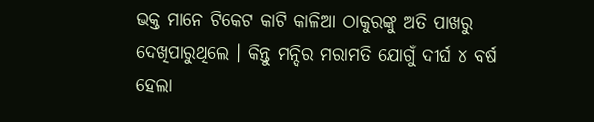ଭକ୍ତ ମାନେ ଟିକେଟ କାଟି କାଳିଆ ଠାକୁରଙ୍କୁ ଅତି ପାଖରୁ ଦେଖିପାରୁଥିଲେ । କିନ୍ତୁ ମନ୍ଦିର ମରାମତି ଯୋଗୁଁ ଦୀର୍ଘ ୪ ବର୍ଷ ହେଲା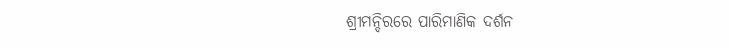ଶ୍ରୀମନ୍ଦିରରେ ପାରିମାଣିକ ଦର୍ଶନ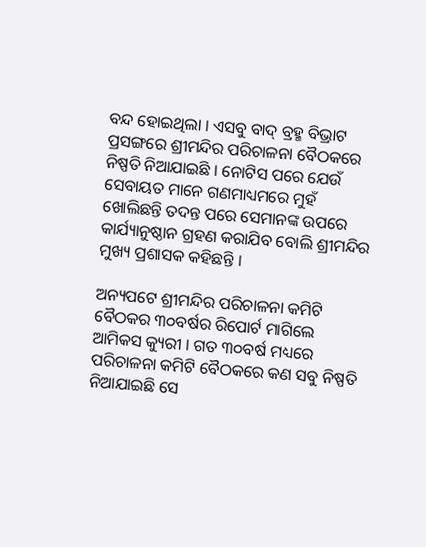ବନ୍ଦ ହୋଇଥିଲା । ଏସବୁ ବାଦ୍ ବ୍ରହ୍ମ ବିଭ୍ରାଟ ପ୍ରସଙ୍ଗରେ ଶ୍ରୀମନ୍ଦିର ପରିଚାଳନା ବୈଠକରେ ନିଷ୍ପତି ନିଆଯାଇଛି । ନୋଟିସ ପରେ ଯେଉଁ ସେବାୟତ ମାନେ ଗଣମାଧ୍ୟମରେ ମୁହଁ ଖୋଲିଛନ୍ତି ତଦନ୍ତ ପରେ ସେମାନଙ୍କ ଉପରେ କାର୍ଯ୍ୟାନୁଷ୍ଠାନ ଗ୍ରହଣ କରାଯିବ ବୋଲି ଶ୍ରୀମନ୍ଦିର ମୁଖ୍ୟ ପ୍ରଶାସକ କହିଛନ୍ତି ।

ଅନ୍ୟପଟେ ଶ୍ରୀମନ୍ଦିର ପରିଚାଳନା କମିଟି ବୈଠକର ୩୦ବର୍ଷର ରିପୋର୍ଟ ମାଗିଲେ ଆମିକସ କ୍ୟୁରୀ । ଗତ ୩୦ବର୍ଷ ମଧ୍ୟରେ ପରିଚାଳନା କମିଟି ବୈଠକରେ କଣ ସବୁ ନିଷ୍ପତି ନିଆଯାଇଛି ସେ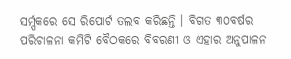ସର୍ମ୍ପକରେ ସେ ରିପୋର୍ଟ ତଲବ କରିଛନ୍ତି । ବିଗତ ୩୦ବର୍ଷର ପରିଚାଳନା କମିଟି ବୈଠକରେ ବିବରଣୀ ଓ ଏହାର ଅନୁପାଳନ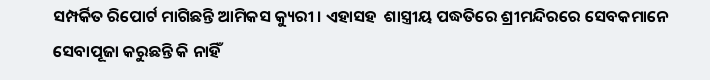ସମ୍ପର୍କିତ ରିପୋର୍ଟ ମାଗିଛନ୍ତି ଆମିକସ କ୍ୟୁରୀ । ଏହାସହ  ଶାସ୍ତ୍ରୀୟ ପଦ୍ଧତିରେ ଶ୍ରୀମନ୍ଦିରରେ ସେବକମାନେ ସେବାପୂଜା କରୁଛନ୍ତି କି ନାହିଁ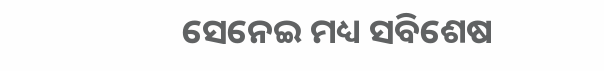ସେନେଇ ମଧ୍ୟ ସବିଶେଷ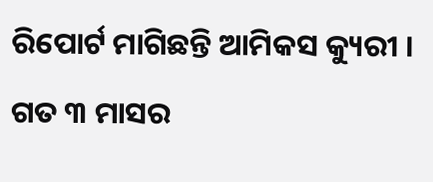ରିପୋର୍ଟ ମାଗିଛନ୍ତି ଆମିକସ କ୍ୟୁରୀ ।  ଗତ ୩ ମାସର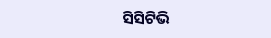ସିସିଟିଭି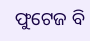ଫୁଟେଜ ବି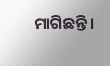ମାଗିଛନ୍ତି ।